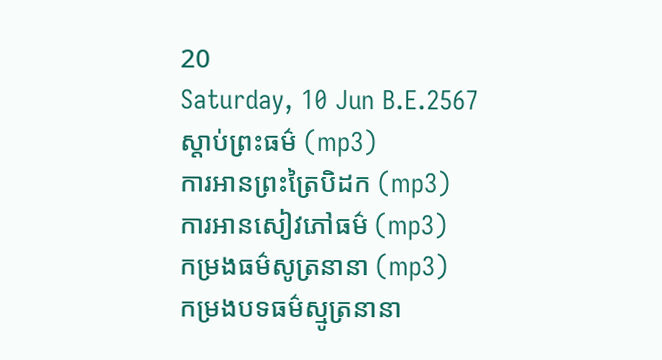20
Saturday, 10 Jun B.E.2567
ស្តាប់ព្រះធម៌ (mp3)
ការអានព្រះត្រៃបិដក (mp3)
ការអានសៀវភៅធម៌ (mp3)
កម្រងធម៌សូត្រនានា (mp3)
កម្រងបទធម៌ស្មូត្រនានា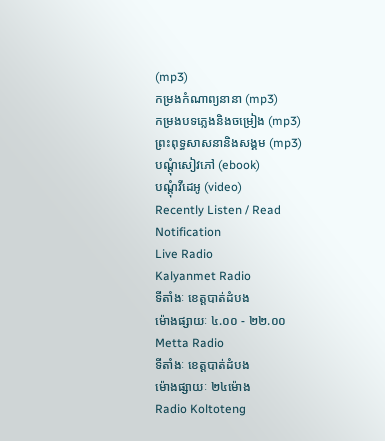(mp3)
កម្រងកំណាព្យនានា (mp3)
កម្រងបទភ្លេងនិងចម្រៀង (mp3)
ព្រះពុទ្ធសាសនានិងសង្គម (mp3)
បណ្តុំសៀវភៅ (ebook)
បណ្តុំវីដេអូ (video)
Recently Listen / Read
Notification
Live Radio
Kalyanmet Radio
ទីតាំងៈ ខេត្តបាត់ដំបង
ម៉ោងផ្សាយៈ ៤.០០ - ២២.០០
Metta Radio
ទីតាំងៈ ខេត្តបាត់ដំបង
ម៉ោងផ្សាយៈ ២៤ម៉ោង
Radio Koltoteng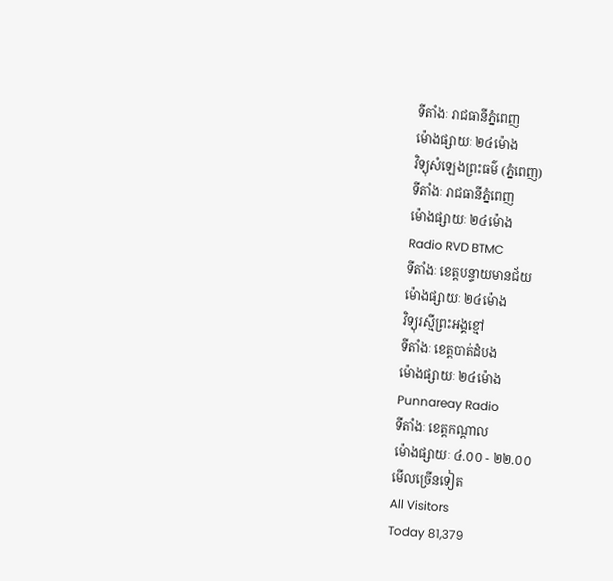ទីតាំងៈ រាជធានីភ្នំពេញ
ម៉ោងផ្សាយៈ ២៤ម៉ោង
វិទ្យុសំឡេងព្រះធម៌ (ភ្នំពេញ)
ទីតាំងៈ រាជធានីភ្នំពេញ
ម៉ោងផ្សាយៈ ២៤ម៉ោង
Radio RVD BTMC
ទីតាំងៈ ខេត្តបន្ទាយមានជ័យ
ម៉ោងផ្សាយៈ ២៤ម៉ោង
វិទ្យុរស្មីព្រះអង្គខ្មៅ
ទីតាំងៈ ខេត្តបាត់ដំបង
ម៉ោងផ្សាយៈ ២៤ម៉ោង
Punnareay Radio
ទីតាំងៈ ខេត្តកណ្តាល
ម៉ោងផ្សាយៈ ៤.០០ - ២២.០០
មើលច្រើនទៀត
All Visitors
Today 81,379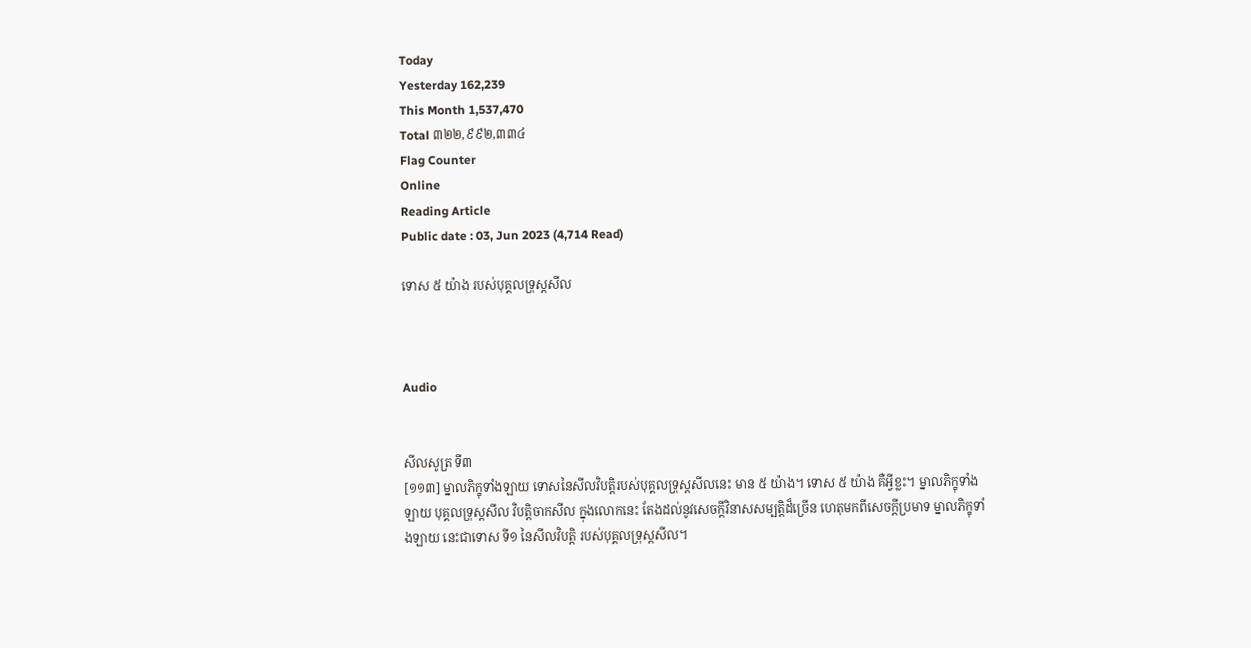Today
Yesterday 162,239
This Month 1,537,470
Total ៣២២,៩៩២,៣៣៤
Flag Counter
Online
Reading Article
Public date : 03, Jun 2023 (4,714 Read)

ទោស ៥ យ៉ាង របស់បុគ្គលទ្រុស្តសីល



Audio


សីលសូត្រ ទី៣
[១១៣] ម្នាលភិក្ខុទាំងឡាយ ទោសនៃសីលវិបត្តិរបស់បុគ្គលទ្រុស្តសីលនេះ មាន ៥ យ៉ាង។ ទោស ៥ យ៉ាង គឺអ្វីខ្លះ។ ម្នាលភិក្ខុទាំងឡាយ បុគ្គលទ្រុស្តសីល វិបត្តិចាកសីល ក្នុងលោកនេះ តែងដល់នូវសេចក្តីវិនាសសម្បត្តិដ៏ច្រើន ហេតុមកពីសេចក្តីប្រមាទ ម្នាលភិក្ខុទាំងឡាយ នេះជាទោស ទី១ នៃសីលវិបត្តិ របស់បុគ្គលទ្រុស្តសីល។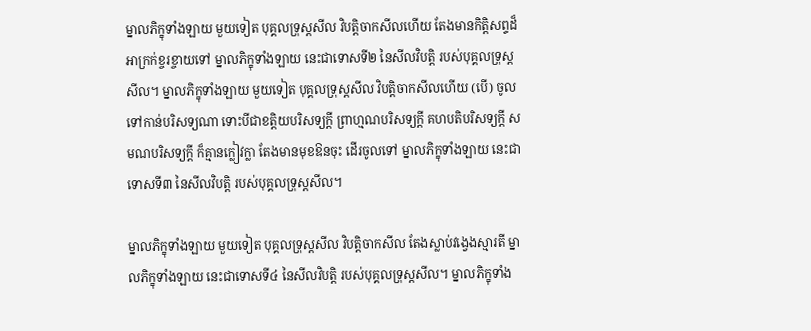ម្នាលភិក្ខុទាំងឡាយ មួយទៀត បុគ្គលទ្រុស្តសីល វិបត្តិចាកសីលហើយ តែងមានកិត្តិសព្ទដ៏អាក្រក់ខ្ចរខ្ចាយទៅ ម្នាលភិក្ខុទាំងឡាយ នេះជាទោសទី២ នៃសីលវិបត្តិ របស់បុគ្គលទ្រុស្តសីល។ ម្នាលភិក្ខុទាំងឡាយ មួយទៀត បុគ្គលទ្រុស្តសីល វិបត្តិចាកសីលហើយ (បើ) ចូលទៅកាន់បរិសទ្យណា ទោះបីជាខត្តិយបរិសទ្យក្តី ព្រាហ្មណបរិសទ្យក្តី គហបតិបរិសទ្យក្តី សមណបរិសទ្យក្តី ក៏គ្មានក្លៀវក្លា តែងមានមុខឱនចុះ ដើរចូលទៅ ម្នាលភិក្ខុទាំងឡាយ នេះជាទោសទី៣ នៃសីលវិបត្តិ របស់បុគ្គលទ្រុស្តសីល។

ម្នាលភិក្ខុទាំងឡាយ មួយទៀត បុគ្គលទ្រុស្តសីល វិបត្តិចាកសីល តែងស្លាប់វង្វេងស្មារតី ម្នាលភិក្ខុទាំងឡាយ នេះជាទោសទី៤ នៃសីលវិបត្តិ របស់បុគ្គលទ្រុស្តសីល។ ម្នាលភិក្ខុទាំង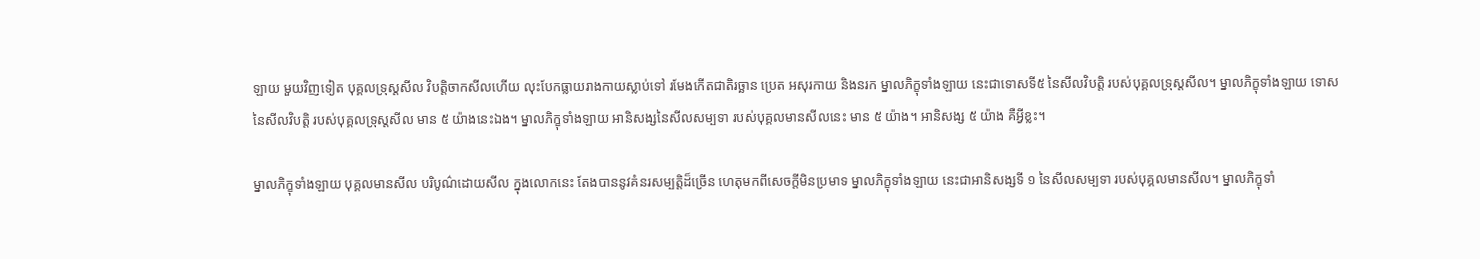ឡាយ មួយវិញទៀត បុគ្គលទ្រុស្តសីល វិបត្តិចាកសីលហើយ លុះបែកធ្លាយរាងកាយស្លាប់ទៅ រមែងកើតជាតិរច្ឆាន ប្រេត អសុរកាយ និងនរក ម្នាលភិក្ខុទាំងឡាយ នេះជាទោសទី៥ នៃសីលវិបត្តិ របស់បុគ្គលទ្រុស្តសីល។ ម្នាលភិក្ខុទាំងឡាយ ទោសនៃសីលវិបត្តិ របស់បុគ្គលទ្រុស្តសីល មាន ៥ យ៉ាងនេះឯង។ ម្នាលភិក្ខុទាំងឡាយ អានិសង្សនៃសីលសម្បទា របស់បុគ្គលមានសីលនេះ មាន ៥ យ៉ាង។ អានិសង្ស ៥ យ៉ាង គឺអ្វីខ្លះ។

ម្នាលភិក្ខុទាំងឡាយ បុគ្គលមានសីល បរិបូណ៌ដោយសីល ក្នុងលោកនេះ តែងបាននូវគំនរសម្បត្តិដ៏ច្រើន ហេតុមកពីសេចក្តីមិនប្រមាទ ម្នាលភិក្ខុទាំងឡាយ នេះជាអានិសង្សទី ១ នៃសីលសម្បទា របស់បុគ្គលមានសីល។ ម្នាលភិក្ខុទាំ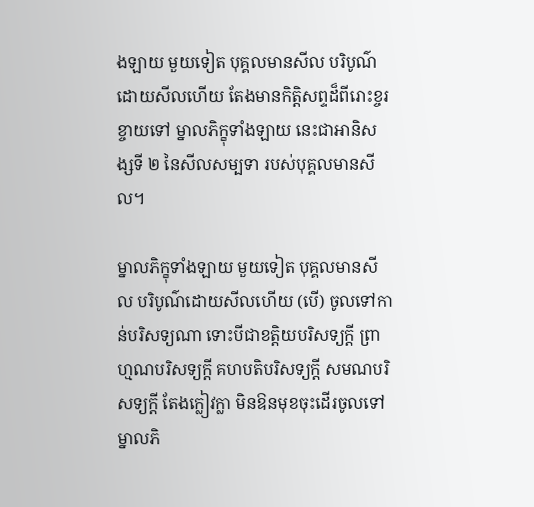ងឡាយ មួយទៀត បុគ្គលមានសីល បរិបូណ៌ដោយសីលហើយ តែងមានកិត្តិសព្ទដ៏ពីរោះខ្ចរខ្ចាយទៅ ម្នាលភិក្ខុទាំងឡាយ នេះជាអានិសង្សទី ២ នៃសីលសម្បទា របស់បុគ្គលមានសីល។

ម្នាលភិក្ខុទាំងឡាយ មួយទៀត បុគ្គលមានសីល បរិបូណ៌ដោយសីលហើយ (បើ) ចូលទៅកាន់បរិសទ្យណា ទោះបីជាខត្តិយបរិសទ្យក្តី ព្រាហ្មណបរិសទ្យក្តី គហបតិបរិសទ្យក្តី សមណបរិសទ្យក្តី តែងក្លៀវក្លា មិនឱនមុខចុះដើរចូលទៅ ម្នាលភិ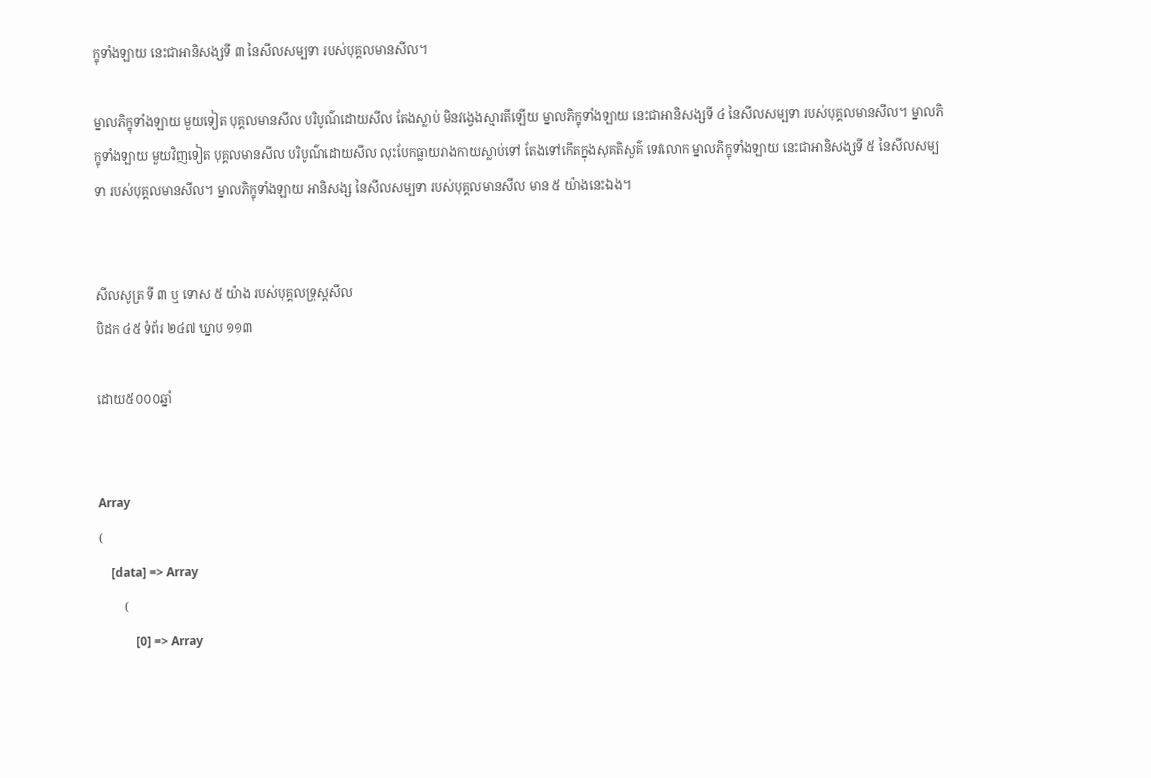ក្ខុទាំងឡាយ នេះជាអានិសង្សទី ៣ នៃសីលសម្បទា របស់បុគ្គលមានសីល។

ម្នាលភិក្ខុទាំងឡាយ មួយទៀត បុគ្គលមានសីល បរិបូណ៌ដោយសីល តែងស្លាប់ មិនវង្វេងស្មារតីឡើយ ម្នាលភិក្ខុទាំងឡាយ នេះជាអានិសង្សទី ៤ នៃសីលសម្បទា របស់បុគ្គលមានសីល។ ម្នាលភិក្ខុទាំងឡាយ មួយវិញទៀត បុគ្គលមានសីល បរិបូណ៌ដោយសីល លុះបែកធ្លាយរាងកាយស្លាប់ទៅ តែងទៅកើតក្នុងសុគតិសួគ៌ ទេវលោក ម្នាលភិក្ខុទាំងឡាយ នេះជាអានិសង្សទី ៥ នៃសីលសម្បទា របស់បុគ្គលមានសីល។ ម្នាលភិក្ខុទាំងឡាយ អានិសង្ស នៃសីលសម្បទា របស់បុគ្គលមានសីល មាន ៥ យ៉ាងនេះឯង។


សីលសូត្រ ទី ៣ ឬ ទោស ៥ យ៉ាង របស់បុគ្គលទ្រុស្តសីល
បិដក ៤៥ ទំព័រ ២៤៧ ឃ្នាប ១១៣

ដោយ៥០០០ឆ្នាំ


Array
(
    [data] => Array
        (
            [0] => Array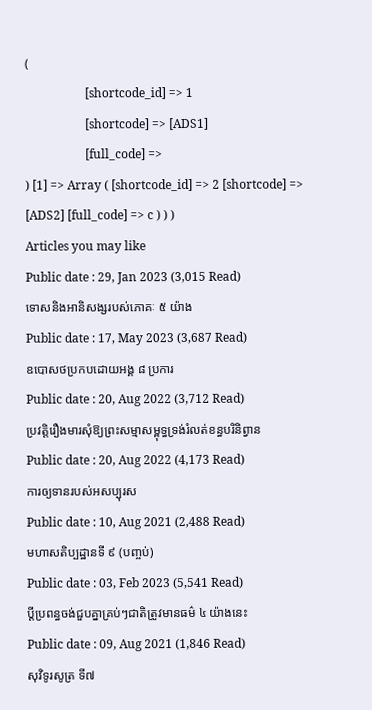(
                    [shortcode_id] => 1
                    [shortcode] => [ADS1]
                    [full_code] =>
) [1] => Array ( [shortcode_id] => 2 [shortcode] => [ADS2] [full_code] => c ) ) )
Articles you may like
Public date : 29, Jan 2023 (3,015 Read)
ទោសនិងអានិសង្សរបស់ភោគៈ ៥ យ៉ាង
Public date : 17, May 2023 (3,687 Read)
ឧបោសថប្រកបដោយអង្គ ៨ ប្រការ
Public date : 20, Aug 2022 (3,712 Read)
ប្រវត្តិរឿងមារសុំឱ្យព្រះសម្មាសម្ពុទ្ធទ្រង់រំលត់ខន្ធបរិនិព្វាន
Public date : 20, Aug 2022 (4,173 Read)
ការឲ្យទានរបស់អសប្បុរស
Public date : 10, Aug 2021 (2,488 Read)
មហាសតិប្បដ្ឋានទី ៩ (បញ្ចប់)
Public date : 03, Feb 2023 (5,541 Read)
ប្ដីប្រពន្ធចង់ជួបគ្នាគ្រប់ៗជាតិត្រូវមានធម៌ ៤ យ៉ាងនេះ
Public date : 09, Aug 2021 (1,846 Read)
សុវិទូរសូត្រ ទី៧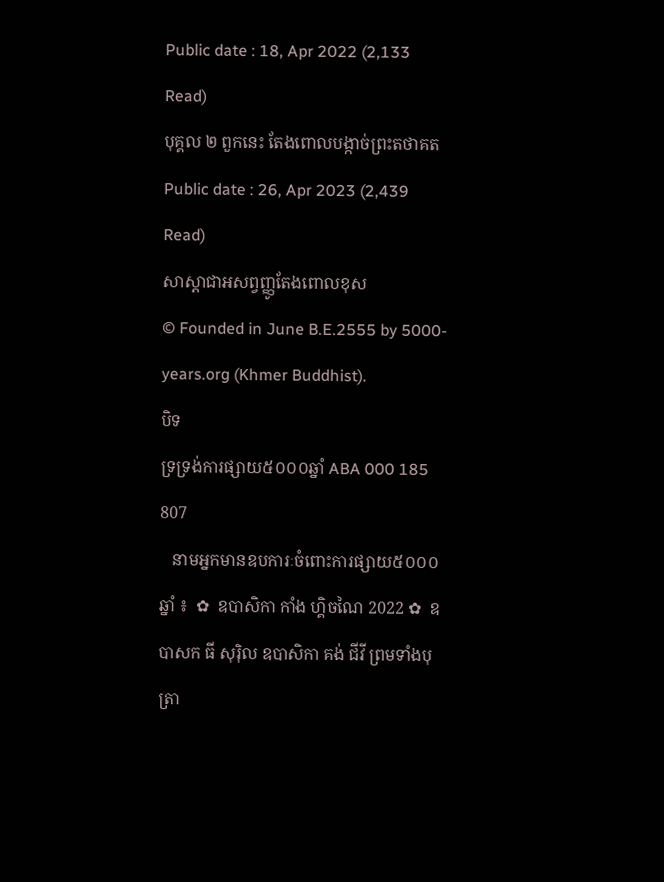Public date : 18, Apr 2022 (2,133 Read)
បុគ្គល ២ ពួកនេះ តែងពោលបង្កាច់ព្រះតថាគត
Public date : 26, Apr 2023 (2,439 Read)
សាស្ដាជាអសព្វញ្ញូតែងពោលខុស
© Founded in June B.E.2555 by 5000-years.org (Khmer Buddhist).
បិទ
ទ្រទ្រង់ការផ្សាយ៥០០០ឆ្នាំ ABA 000 185 807
   នាមអ្នកមានឧបការៈចំពោះការផ្សាយ៥០០០ឆ្នាំ ៖  ✿  ឧបាសិកា កាំង ហ្គិចណៃ 2022 ✿  ឧបាសក ធី សុរ៉ិល ឧបាសិកា គង់ ជីវី ព្រមទាំងបុត្រា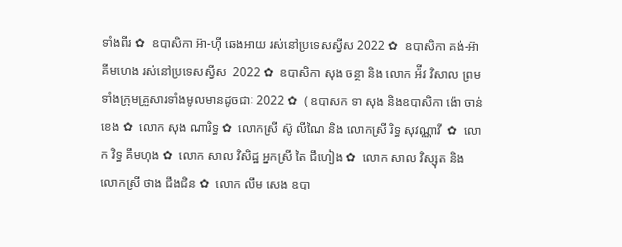ទាំងពីរ ✿  ឧបាសិកា អ៊ា-ហុី ឆេងអាយ រស់នៅប្រទេសស្វីស 2022 ✿  ឧបាសិកា គង់-អ៊ា គីមហេង រស់នៅប្រទេសស្វីស  2022 ✿  ឧបាសិកា សុង ចន្ថា និង លោក អ៉ីវ វិសាល ព្រមទាំងក្រុមគ្រួសារទាំងមូលមានដូចជាៈ 2022 ✿  ( ឧបាសក ទា សុង និងឧបាសិកា ង៉ោ ចាន់ខេង ✿  លោក សុង ណារិទ្ធ ✿  លោកស្រី ស៊ូ លីណៃ និង លោកស្រី រិទ្ធ សុវណ្ណាវី  ✿  លោក វិទ្ធ គឹមហុង ✿  លោក សាល វិសិដ្ឋ អ្នកស្រី តៃ ជឹហៀង ✿  លោក សាល វិស្សុត និង លោកស្រី ថាង ជឹងជិន ✿  លោក លឹម សេង ឧបា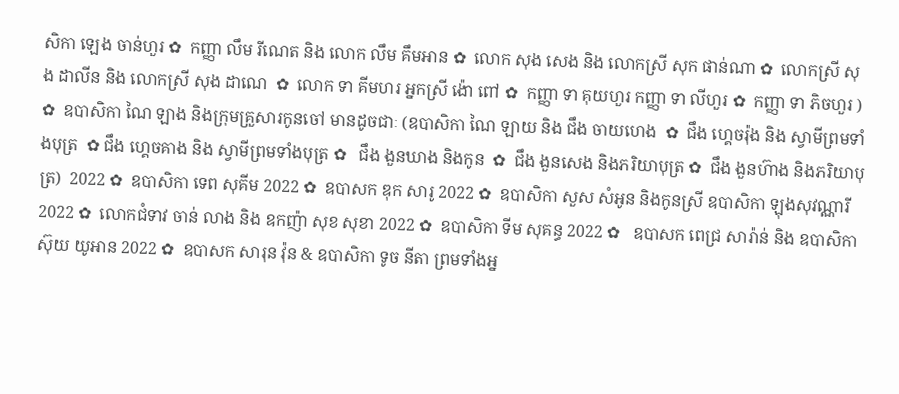សិកា ឡេង ចាន់ហួរ ✿  កញ្ញា លឹម រីណេត និង លោក លឹម គឹមអាន ✿  លោក សុង សេង និង លោកស្រី សុក ផាន់ណា ✿  លោកស្រី សុង ដាលីន និង លោកស្រី សុង ដាណេ  ✿  លោក ទា គីមហរ អ្នកស្រី ង៉ោ ពៅ ✿  កញ្ញា ទា គុយហួរ កញ្ញា ទា លីហួរ ✿  កញ្ញា ទា ភិចហួរ ) ✿  ឧបាសិកា ណៃ ឡាង និងក្រុមគ្រួសារកូនចៅ មានដូចជាៈ (ឧបាសិកា ណៃ ឡាយ និង ជឹង ចាយហេង  ✿  ជឹង ហ្គេចរ៉ុង និង ស្វាមីព្រមទាំងបុត្រ  ✿ ជឹង ហ្គេចគាង និង ស្វាមីព្រមទាំងបុត្រ ✿   ជឹង ងួនឃាង និងកូន  ✿  ជឹង ងួនសេង និងភរិយាបុត្រ ✿  ជឹង ងួនហ៊ាង និងភរិយាបុត្រ)  2022 ✿  ឧបាសិកា ទេព សុគីម 2022 ✿  ឧបាសក ឌុក សារូ 2022 ✿  ឧបាសិកា សួស សំអូន និងកូនស្រី ឧបាសិកា ឡុងសុវណ្ណារី 2022 ✿  លោកជំទាវ ចាន់ លាង និង ឧកញ៉ា សុខ សុខា 2022 ✿  ឧបាសិកា ទីម សុគន្ធ 2022 ✿   ឧបាសក ពេជ្រ សារ៉ាន់ និង ឧបាសិកា ស៊ុយ យូអាន 2022 ✿  ឧបាសក សារុន វ៉ុន & ឧបាសិកា ទូច នីតា ព្រមទាំងអ្ន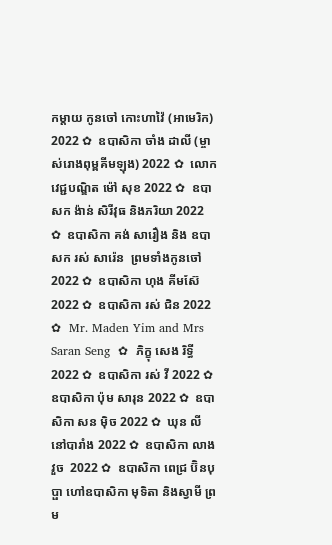កម្តាយ កូនចៅ កោះហាវ៉ៃ (អាមេរិក) 2022 ✿  ឧបាសិកា ចាំង ដាលី (ម្ចាស់រោងពុម្ពគីមឡុង) 2022 ✿  លោកវេជ្ជបណ្ឌិត ម៉ៅ សុខ 2022 ✿  ឧបាសក ង៉ាន់ សិរីវុធ និងភរិយា 2022 ✿  ឧបាសិកា គង់ សារឿង និង ឧបាសក រស់ សារ៉េន  ព្រមទាំងកូនចៅ 2022 ✿  ឧបាសិកា ហុង គីមស៊ែ 2022 ✿  ឧបាសិកា រស់ ជិន 2022 ✿  Mr. Maden Yim and Mrs Saran Seng  ✿  ភិក្ខុ សេង រិទ្ធី 2022 ✿  ឧបាសិកា រស់ វី 2022 ✿  ឧបាសិកា ប៉ុម សារុន 2022 ✿  ឧបាសិកា សន ម៉ិច 2022 ✿  ឃុន លី នៅបារាំង 2022 ✿  ឧបាសិកា លាង វួច  2022 ✿  ឧបាសិកា ពេជ្រ ប៊ិនបុប្ផា ហៅឧបាសិកា មុទិតា និងស្វាមី ព្រម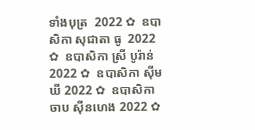ទាំងបុត្រ  2022 ✿  ឧបាសិកា សុជាតា ធូ  2022 ✿  ឧបាសិកា ស្រី បូរ៉ាន់ 2022 ✿  ឧបាសិកា ស៊ីម ឃី 2022 ✿  ឧបាសិកា ចាប ស៊ីនហេង 2022 ✿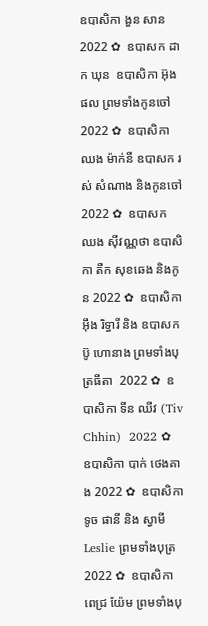ឧបាសិកា ងួន សាន 2022 ✿  ឧបាសក ដាក ឃុន  ឧបាសិកា អ៊ុង ផល ព្រមទាំងកូនចៅ 2022 ✿  ឧបាសិកា ឈង ម៉ាក់នី ឧបាសក រស់ សំណាង និងកូនចៅ  2022 ✿  ឧបាសក ឈង សុីវណ្ណថា ឧបាសិកា តឺក សុខឆេង និងកូន 2022 ✿  ឧបាសិកា អុឹង រិទ្ធារី និង ឧបាសក ប៊ូ ហោនាង ព្រមទាំងបុត្រធីតា  2022 ✿  ឧបាសិកា ទីន ឈីវ (Tiv Chhin)  2022 ✿  ឧបាសិកា បាក់ ថេងគាង 2022 ✿  ឧបាសិកា ទូច ផានី និង ស្វាមី Leslie ព្រមទាំងបុត្រ  2022 ✿  ឧបាសិកា ពេជ្រ យ៉ែម ព្រមទាំងបុ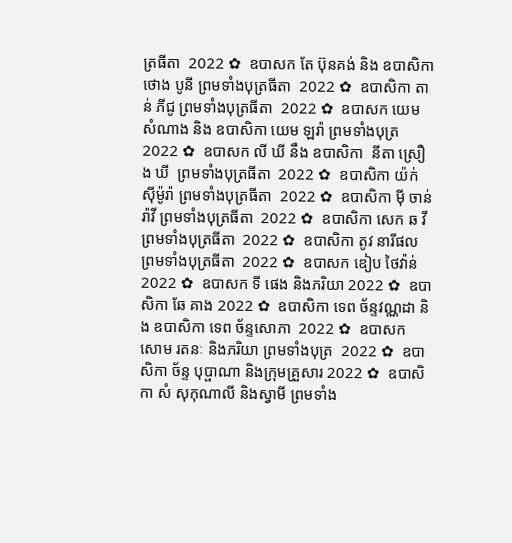ត្រធីតា  2022 ✿  ឧបាសក តែ ប៊ុនគង់ និង ឧបាសិកា ថោង បូនី ព្រមទាំងបុត្រធីតា  2022 ✿  ឧបាសិកា តាន់ ភីជូ ព្រមទាំងបុត្រធីតា  2022 ✿  ឧបាសក យេម សំណាង និង ឧបាសិកា យេម ឡរ៉ា ព្រមទាំងបុត្រ  2022 ✿  ឧបាសក លី ឃី នឹង ឧបាសិកា  នីតា ស្រឿង ឃី  ព្រមទាំងបុត្រធីតា  2022 ✿  ឧបាសិកា យ៉ក់ សុីម៉ូរ៉ា ព្រមទាំងបុត្រធីតា  2022 ✿  ឧបាសិកា មុី ចាន់រ៉ាវី ព្រមទាំងបុត្រធីតា  2022 ✿  ឧបាសិកា សេក ឆ វី ព្រមទាំងបុត្រធីតា  2022 ✿  ឧបាសិកា តូវ នារីផល ព្រមទាំងបុត្រធីតា  2022 ✿  ឧបាសក ឌៀប ថៃវ៉ាន់ 2022 ✿  ឧបាសក ទី ផេង និងភរិយា 2022 ✿  ឧបាសិកា ឆែ គាង 2022 ✿  ឧបាសិកា ទេព ច័ន្ទវណ្ណដា និង ឧបាសិកា ទេព ច័ន្ទសោភា  2022 ✿  ឧបាសក សោម រតនៈ និងភរិយា ព្រមទាំងបុត្រ  2022 ✿  ឧបាសិកា ច័ន្ទ បុប្ផាណា និងក្រុមគ្រួសារ 2022 ✿  ឧបាសិកា សំ សុកុណាលី និងស្វាមី ព្រមទាំង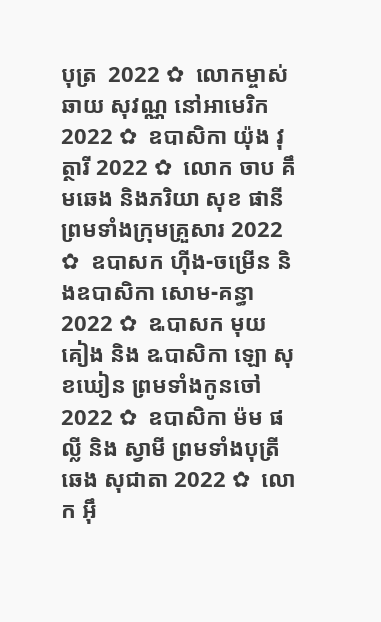បុត្រ  2022 ✿  លោកម្ចាស់ ឆាយ សុវណ្ណ នៅអាមេរិក 2022 ✿  ឧបាសិកា យ៉ុង វុត្ថារី 2022 ✿  លោក ចាប គឹមឆេង និងភរិយា សុខ ផានី ព្រមទាំងក្រុមគ្រួសារ 2022 ✿  ឧបាសក ហ៊ីង-ចម្រើន និងឧបាសិកា សោម-គន្ធា 2022 ✿  ឩបាសក មុយ គៀង និង ឩបាសិកា ឡោ សុខឃៀន ព្រមទាំងកូនចៅ  2022 ✿  ឧបាសិកា ម៉ម ផល្លី និង ស្វាមី ព្រមទាំងបុត្រី ឆេង សុជាតា 2022 ✿  លោក អ៊ឹ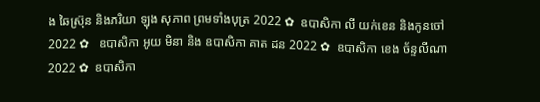ង ឆៃស្រ៊ុន និងភរិយា ឡុង សុភាព ព្រមទាំងបុត្រ 2022 ✿  ឧបាសិកា លី យក់ខេន និងកូនចៅ 2022 ✿   ឧបាសិកា អូយ មិនា និង ឧបាសិកា គាត ដន 2022 ✿  ឧបាសិកា ខេង ច័ន្ទលីណា 2022 ✿  ឧបាសិកា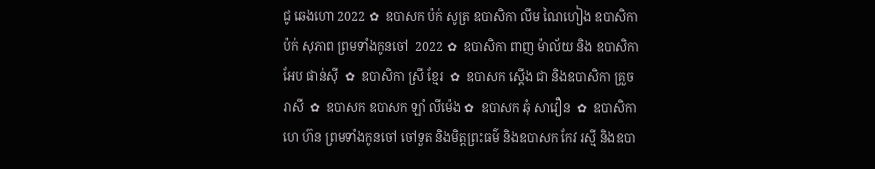ជូ ឆេងហោ 2022 ✿  ឧបាសក ប៉ក់ សូត្រ ឧបាសិកា លឹម ណៃហៀង ឧបាសិកា ប៉ក់ សុភាព ព្រមទាំងកូនចៅ  2022 ✿  ឧបាសិកា ពាញ ម៉ាល័យ និង ឧបាសិកា អែប ផាន់ស៊ី  ✿  ឧបាសិកា ស្រី ខ្មែរ  ✿  ឧបាសក ស្តើង ជា និងឧបាសិកា គ្រួច រាសី  ✿  ឧបាសក ឧបាសក ឡាំ លីម៉េង ✿  ឧបាសក ឆុំ សាវឿន  ✿  ឧបាសិកា ហេ ហ៊ន ព្រមទាំងកូនចៅ ចៅទួត និងមិត្តព្រះធម៌ និងឧបាសក កែវ រស្មី និងឧបា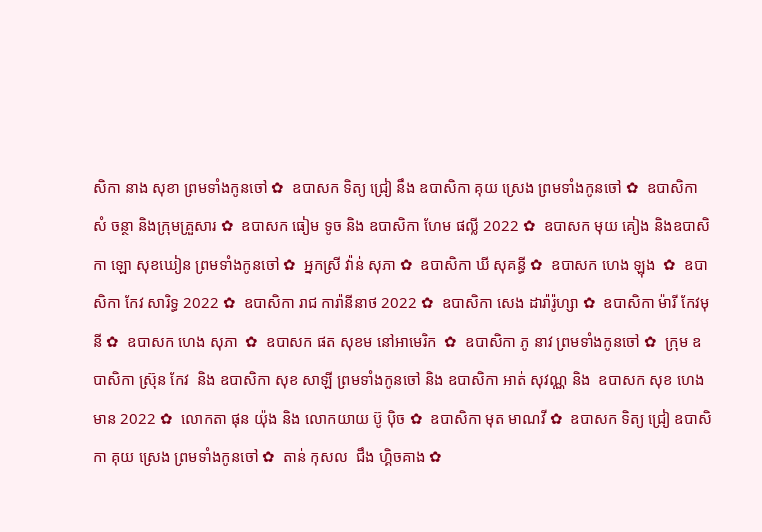សិកា នាង សុខា ព្រមទាំងកូនចៅ ✿  ឧបាសក ទិត្យ ជ្រៀ នឹង ឧបាសិកា គុយ ស្រេង ព្រមទាំងកូនចៅ ✿  ឧបាសិកា សំ ចន្ថា និងក្រុមគ្រួសារ ✿  ឧបាសក ធៀម ទូច និង ឧបាសិកា ហែម ផល្លី 2022 ✿  ឧបាសក មុយ គៀង និងឧបាសិកា ឡោ សុខឃៀន ព្រមទាំងកូនចៅ ✿  អ្នកស្រី វ៉ាន់ សុភា ✿  ឧបាសិកា ឃី សុគន្ធី ✿  ឧបាសក ហេង ឡុង  ✿  ឧបាសិកា កែវ សារិទ្ធ 2022 ✿  ឧបាសិកា រាជ ការ៉ានីនាថ 2022 ✿  ឧបាសិកា សេង ដារ៉ារ៉ូហ្សា ✿  ឧបាសិកា ម៉ារី កែវមុនី ✿  ឧបាសក ហេង សុភា  ✿  ឧបាសក ផត សុខម នៅអាមេរិក  ✿  ឧបាសិកា ភូ នាវ ព្រមទាំងកូនចៅ ✿  ក្រុម ឧបាសិកា ស្រ៊ុន កែវ  និង ឧបាសិកា សុខ សាឡី ព្រមទាំងកូនចៅ និង ឧបាសិកា អាត់ សុវណ្ណ និង  ឧបាសក សុខ ហេងមាន 2022 ✿  លោកតា ផុន យ៉ុង និង លោកយាយ ប៊ូ ប៉ិច ✿  ឧបាសិកា មុត មាណវី ✿  ឧបាសក ទិត្យ ជ្រៀ ឧបាសិកា គុយ ស្រេង ព្រមទាំងកូនចៅ ✿  តាន់ កុសល  ជឹង ហ្គិចគាង ✿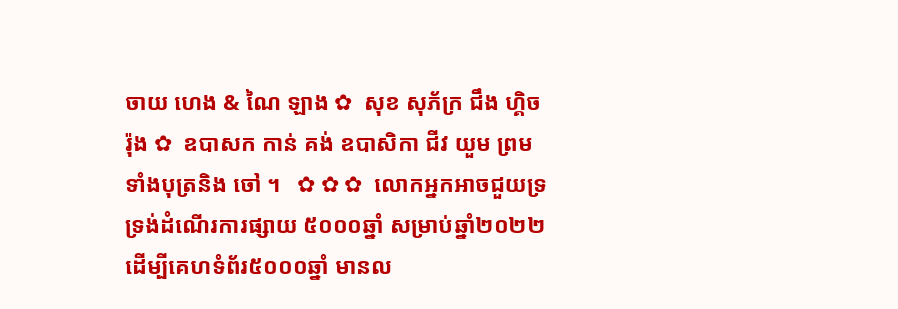ចាយ ហេង & ណៃ ឡាង ✿  សុខ សុភ័ក្រ ជឹង ហ្គិចរ៉ុង ✿  ឧបាសក កាន់ គង់ ឧបាសិកា ជីវ យួម ព្រមទាំងបុត្រនិង ចៅ ។   ✿ ✿ ✿  លោកអ្នកអាចជួយទ្រទ្រង់ដំណើរការផ្សាយ ៥០០០ឆ្នាំ សម្រាប់ឆ្នាំ២០២២  ដើម្បីគេហទំព័រ៥០០០ឆ្នាំ មានល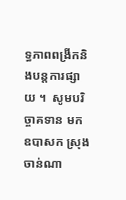ទ្ធភាពពង្រីកនិងបន្តការផ្សាយ ។  សូមបរិច្ចាគទាន មក ឧបាសក ស្រុង ចាន់ណា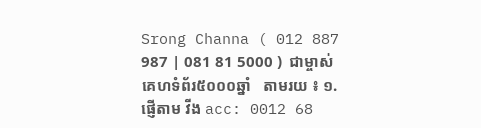Srong Channa ( 012 887 987 | 081 81 5000 )  ជាម្ចាស់គេហទំព័រ៥០០០ឆ្នាំ   តាមរយ ៖ ១. ផ្ញើតាម វីង acc: 0012 68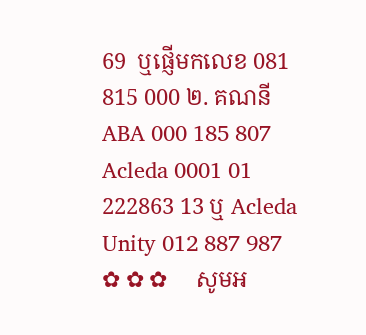69  ឬផ្ញើមកលេខ 081 815 000 ២. គណនី ABA 000 185 807 Acleda 0001 01 222863 13 ឬ Acleda Unity 012 887 987   ✿ ✿ ✿     សូមអ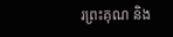រព្រះគុណ និង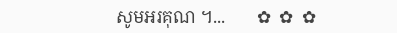សូមអរគុណ ។...       ✿  ✿  ✿